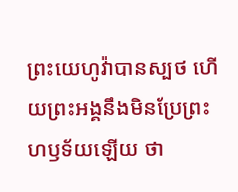ព្រះយេហូវ៉ាបានស្បថ ហើយព្រះអង្គនឹងមិនប្រែព្រះហឫទ័យឡើយ ថា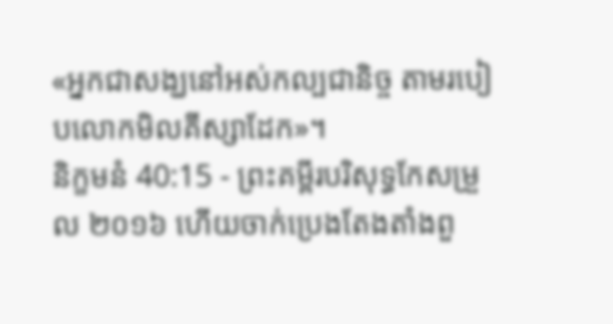«អ្នកជាសង្ឃនៅអស់កល្បជានិច្ច តាមរបៀបលោកមិលគីស្សាដែក»។
និក្ខមនំ 40:15 - ព្រះគម្ពីរបរិសុទ្ធកែសម្រួល ២០១៦ ហើយចាក់ប្រេងតែងតាំងពួ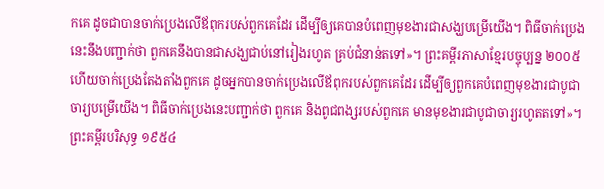កគេ ដូចជាបានចាក់ប្រេងលើឪពុករបស់ពួកគេដែរ ដើម្បីឲ្យគេបានបំពេញមុខងារជាសង្ឃបម្រើយើង។ ពិធីចាក់ប្រេងនេះនឹងបញ្ជាក់ថា ពួកគេនឹងបានជាសង្ឃជាប់នៅរៀងរហូត គ្រប់ជំនាន់តទៅ»។ ព្រះគម្ពីរភាសាខ្មែរបច្ចុប្បន្ន ២០០៥ ហើយចាក់ប្រេងតែងតាំងពួកគេ ដូចអ្នកបានចាក់ប្រេងលើឪពុករបស់ពួកគេដែរ ដើម្បីឲ្យពួកគេបំពេញមុខងារជាបូជាចារ្យបម្រើយើង។ ពិធីចាក់ប្រេងនេះបញ្ជាក់ថា ពួកគេ និងពូជពង្សរបស់ពួកគេ មានមុខងារជាបូជាចារ្យរហូតតទៅ»។ ព្រះគម្ពីរបរិសុទ្ធ ១៩៥៤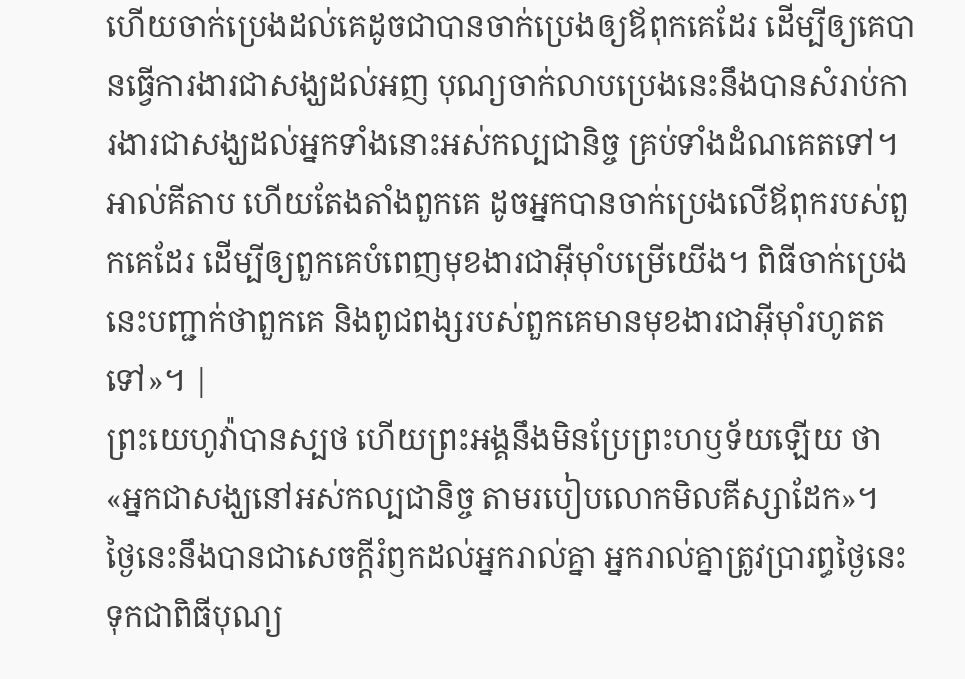ហើយចាក់ប្រេងដល់គេដូចជាបានចាក់ប្រេងឲ្យឪពុកគេដែរ ដើម្បីឲ្យគេបានធ្វើការងារជាសង្ឃដល់អញ បុណ្យចាក់លាបប្រេងនេះនឹងបានសំរាប់ការងារជាសង្ឃដល់អ្នកទាំងនោះអស់កល្បជានិច្ច គ្រប់ទាំងដំណគេតទៅ។ អាល់គីតាប ហើយតែងតាំងពួកគេ ដូចអ្នកបានចាក់ប្រេងលើឪពុករបស់ពួកគេដែរ ដើម្បីឲ្យពួកគេបំពេញមុខងារជាអ៊ីមុាំបម្រើយើង។ ពិធីចាក់ប្រេងនេះបញ្ជាក់ថាពួកគេ និងពូជពង្សរបស់ពួកគេមានមុខងារជាអ៊ីមុាំរហូតតទៅ»។ |
ព្រះយេហូវ៉ាបានស្បថ ហើយព្រះអង្គនឹងមិនប្រែព្រះហឫទ័យឡើយ ថា «អ្នកជាសង្ឃនៅអស់កល្បជានិច្ច តាមរបៀបលោកមិលគីស្សាដែក»។
ថ្ងៃនេះនឹងបានជាសេចក្ដីរំឭកដល់អ្នករាល់គ្នា អ្នករាល់គ្នាត្រូវប្រារព្ធថ្ងៃនេះទុកជាពិធីបុណ្យ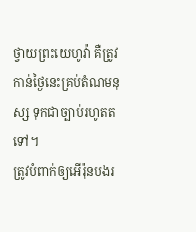ថ្វាយព្រះយេហូវ៉ា គឺត្រូវកាន់ថ្ងៃនេះគ្រប់តំណមនុស្ស ទុកជាច្បាប់រហូតតទៅ។
ត្រូវបំពាក់ឲ្យអើរ៉ុនបងរ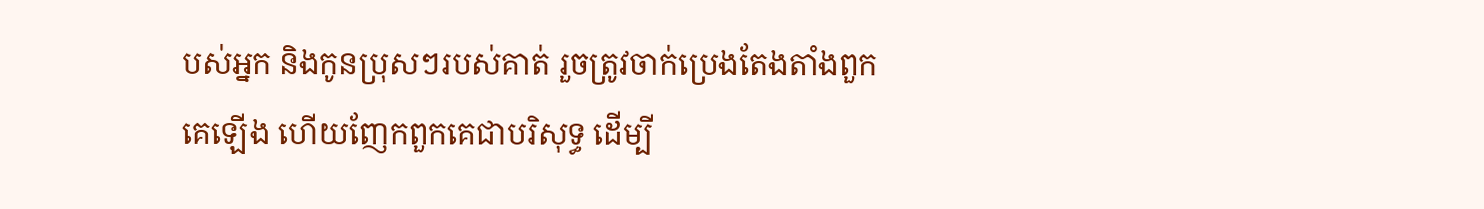បស់អ្នក និងកូនប្រុសៗរបស់គាត់ រួចត្រូវចាក់ប្រេងតែងតាំងពួកគេឡើង ហើយញែកពួកគេជាបរិសុទ្ធ ដើម្បី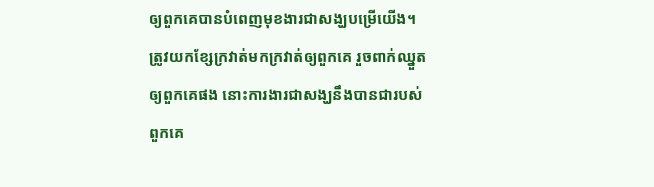ឲ្យពួកគេបានបំពេញមុខងារជាសង្ឃបម្រើយើង។
ត្រូវយកខ្សែក្រវាត់មកក្រវាត់ឲ្យពួកគេ រួចពាក់ឈ្នួតឲ្យពួកគេផង នោះការងារជាសង្ឃនឹងបានជារបស់ពួកគេ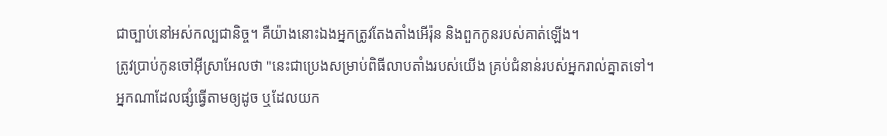ជាច្បាប់នៅអស់កល្បជានិច្ច។ គឺយ៉ាងនោះឯងអ្នកត្រូវតែងតាំងអើរ៉ុន និងពួកកូនរបស់គាត់ឡើង។
ត្រូវប្រាប់កូនចៅអ៊ីស្រាអែលថា "នេះជាប្រេងសម្រាប់ពិធីលាបតាំងរបស់យើង គ្រប់ជំនាន់របស់អ្នករាល់គ្នាតទៅ។
អ្នកណាដែលផ្សំធ្វើតាមឲ្យដូច ឬដែលយក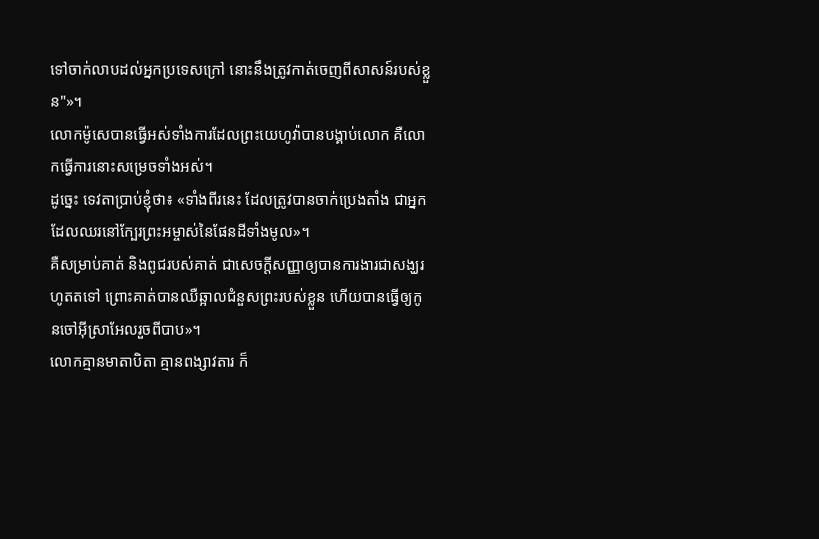ទៅចាក់លាបដល់អ្នកប្រទេសក្រៅ នោះនឹងត្រូវកាត់ចេញពីសាសន៍របស់ខ្លួន"»។
លោកម៉ូសេបានធ្វើអស់ទាំងការដែលព្រះយេហូវ៉ាបានបង្គាប់លោក គឺលោកធ្វើការនោះសម្រេចទាំងអស់។
ដូច្នេះ ទេវតាប្រាប់ខ្ញុំថា៖ «ទាំងពីរនេះ ដែលត្រូវបានចាក់ប្រេងតាំង ជាអ្នកដែលឈរនៅក្បែរព្រះអម្ចាស់នៃផែនដីទាំងមូល»។
គឺសម្រាប់គាត់ និងពូជរបស់គាត់ ជាសេចក្ដីសញ្ញាឲ្យបានការងារជាសង្ឃរហូតតទៅ ព្រោះគាត់បានឈឺឆ្អាលជំនួសព្រះរបស់ខ្លួន ហើយបានធ្វើឲ្យកូនចៅអ៊ីស្រាអែលរួចពីបាប»។
លោកគ្មានមាតាបិតា គ្មានពង្សាវតារ ក៏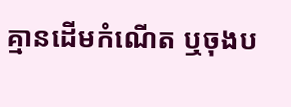គ្មានដើមកំណើត ឬចុងប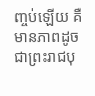ញ្ចប់ឡើយ គឺមានភាពដូចជាព្រះរាជបុ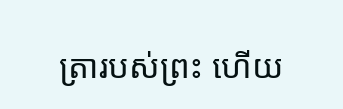ត្រារបស់ព្រះ ហើយ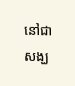នៅជាសង្ឃ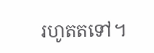រហូតតទៅ។